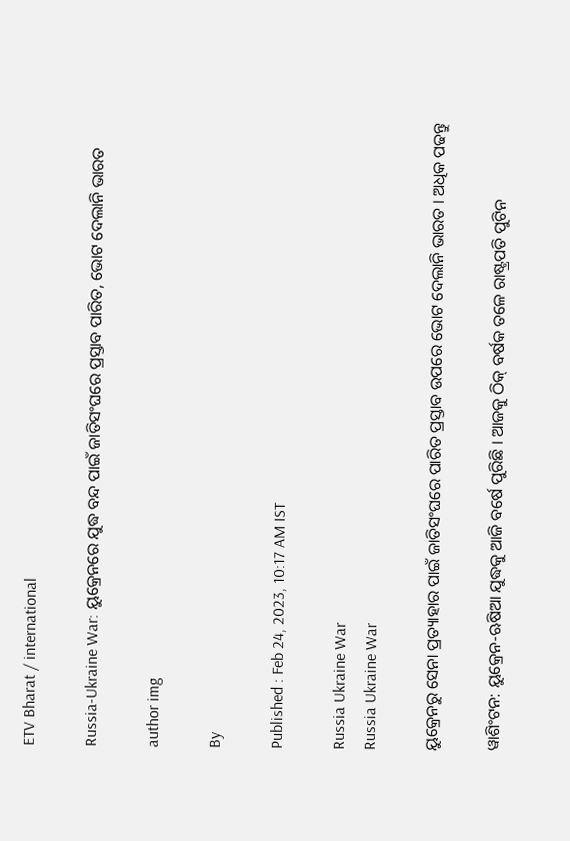ETV Bharat / international

Russia-Ukraine War: ୟୁକ୍ରେନରେ ଯୁଦ୍ଧ ବନ୍ଦ ପାଇଁ ଜାତିସଂଘରେ ପ୍ରସ୍ତାବ ପାରିତ, ଭୋଟ ଦେଲାନି ଭାରତ

author img

By

Published : Feb 24, 2023, 10:17 AM IST

Russia Ukraine War
Russia Ukraine War

ୟୁକ୍ରେନରୁ ସେନା ପ୍ରତ୍ୟାହାର ପାଇଁ ଜାତିସଂଘରେ ପାରିତ ପ୍ରସ୍ତାବ ଉପରେ ଭୋଟ ଦେଲାନି ଭାରତ । ଅଧିକ ପଢନ୍ତୁ

ୱାଶିଂଟନ: ୟୁକ୍ରେନ-ଋଷିଆ ଯୁଦ୍ଧକୁ ଆଜି ବର୍ଷେ ପୁରିଛି । ଆଜକୁ ଠିକ୍ ବର୍ଷକ ତଳେ ରାଷ୍ଟ୍ରପତି ପୁଟିନ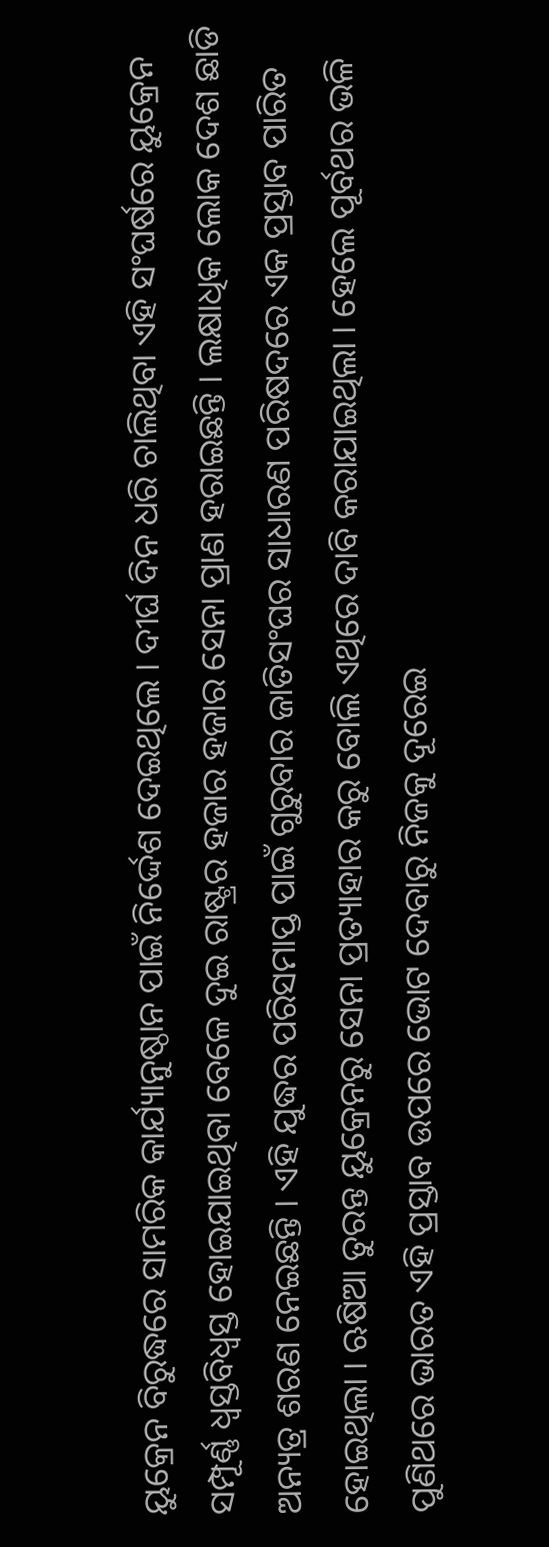ୟୁକ୍ରେନ ବିରୁଦ୍ଧରେ ସାମରିକ କାର୍ଯ୍ୟାନୁଷ୍ଠାନ ପାଇଁ ନିର୍ଦ୍ଦେଶ ଦେଇଥିଲେ । ଦୀର୍ଘ ଦିନ ଧରି ଚାଲିଥିବା ଏହି ସଂଘର୍ଷରେ ୟୁକ୍ରେନ ସମ୍ପୂର୍ଣ୍ଣ ଧ୍ବସ୍ତବିଧ୍ବସ୍ତ ହୋଇଯାଇଥିବା ବେଳେ ଦୁଇ ରାଷ୍ଟ୍ରର ହଜାର ହଜାର ସେନା ପ୍ରାଣ ହରାଇଛନ୍ତି । ଲକ୍ଷାଧିକ ଲୋକ ଦେଶ ଛାଡି ଅନ୍ୟତ୍ର ଶରଣ ନେଇଛନ୍ତି । ଏହି ଯୁଦ୍ଧର ପରିସମାପ୍ତ ପାଇଁ ଗୁରୁବାର ଜାତିସଂଘର ସାଧାରଣ ପରିଷଦରେ ଏକ ପ୍ରସ୍ତାବ ପାରିତ ହୋଇଥିଲା । ଋଷିଆ ତୁରନ୍ତ ୟୁକ୍ରେନରୁ ସେନା ପ୍ରତ୍ୟାହାର କରୁ ବୋଲି ଏଥିରେ ଦାବି କରାଯାଇଥିଲା । ହେଲେ ପୂର୍ବଥର ଭଳି ପୁଣିଥରେ ଭାରତ ଏହି ପ୍ରସ୍ତାବ ଉପରେ ଭୋଟ ଦେବାରୁ ନିଜକୁ ଦୂରେଇ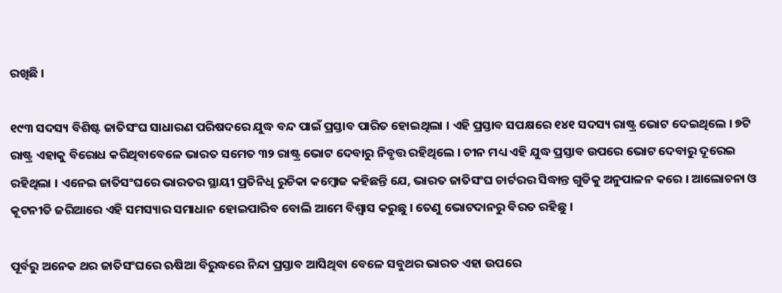ରଖିଛି ।

୧୯୩ ସଦସ୍ୟ ବିଶିଷ୍ଟ ଜାତିସଂଘ ସାଧାରଣ ପରିଷଦରେ ଯୁଦ୍ଧ ବନ୍ଦ ପାଇଁ ପ୍ରସ୍ତାବ ପାରିତ ହୋଇଥିଲା । ଏହି ପ୍ରସ୍ତାବ ସପକ୍ଷରେ ୧୪୧ ସଦସ୍ୟ ରାଷ୍ଟ୍ର ଭୋଟ ଦେଇଥିଲେ । ୭ଟି ରାଷ୍ଟ୍ର ଏହାକୁ ବିରୋଧ କରିଥିବାବେଳେ ଭାରତ ସମେତ ୩୨ ରାଷ୍ଟ୍ର ଭୋଟ ଦେବାରୁ ନିବୃତ୍ତ ରହିଥିଲେ । ଚୀନ ମଧ୍ୟ ଏହି ଯୁଦ୍ଧ ପ୍ରସ୍ତାବ ଉପରେ ଭୋଟ ଦେବାରୁ ଦୂରେଇ ରହିଥିଲା । ଏନେଇ ଜାତିସଂଘରେ ଭାରତର ସ୍ଥାୟୀ ପ୍ରତିନିଧି ରୁଚିକା କମ୍ବୋଜ କହିଛନ୍ତି ଯେ, ଭାରତ ଜାତିସଂଘ ଚାର୍ଟରର ସିଦ୍ଧାନ୍ତ ଗୁଡିକୁ ଅନୁପାଳନ କରେ । ଆଲୋଚନା ଓ କୂଟନୀତି ଜରିଆରେ ଏହି ସମସ୍ୟାର ସମାଧାନ ହୋଇପାରିବ ବୋଲି ଆମେ ବିଶ୍ବାସ କରୁଛୁ । ତେଣୁ ଭୋଟଦାନରୁ ବିରତ ରହିଛୁ ।

ପୂର୍ବରୁ ଅନେକ ଥର ଜାତିସଂଘରେ ଋଷିଆ ବିରୁଦ୍ଧରେ ନିନ୍ଦା ପ୍ରସ୍ତାବ ଆସିଥିବା ବେଳେ ସବୁଥର ଭାରତ ଏହା ଉପରେ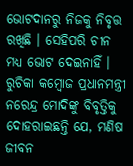ଭୋଟଦାନରୁ ନିଜକୁ ନିବୃତ୍ତ ରଖିଛି । ସେହିପରି ଚୀନ ମଧ୍ୟ ଭୋଟ ଦେଇନାହିଁ । ରୁଚିକା କମ୍ବୋଜ ପ୍ରଧାନମନ୍ତ୍ରୀ ନରେନ୍ଦ୍ର ମୋଦିଙ୍କୁ ବିବୃତ୍ତିକୁ ଦୋହରାଇଛନ୍ତି ଯେ, ମଣିଷ ଜୀବନ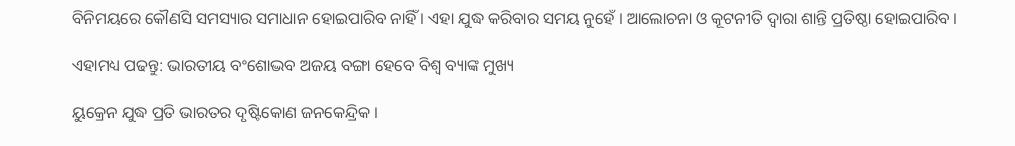ବିନିମୟରେ କୌଣସି ସମସ୍ୟାର ସମାଧାନ ହୋଇପାରିବ ନାହିଁ । ଏହା ଯୁଦ୍ଧ କରିବାର ସମୟ ନୁହେଁ । ଆଲୋଚନା ଓ କୂଟନୀତି ଦ୍ବାରା ଶାନ୍ତି ପ୍ରତିଷ୍ଠା ହୋଇପାରିବ ।

ଏହାମଧ୍ୟ ପଢନ୍ତୁ: ଭାରତୀୟ ବଂଶୋଦ୍ଭବ ଅଜୟ ବଙ୍ଗା ହେବେ ବିଶ୍ବ ବ୍ୟାଙ୍କ ମୁଖ୍ୟ

ୟୁକ୍ରେନ ଯୁଦ୍ଧ ପ୍ରତି ଭାରତର ଦୃଷ୍ଟିକୋଣ ଜନକେନ୍ଦ୍ରିକ ।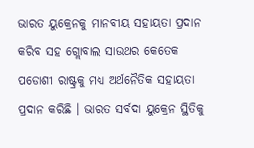ଭାରତ ୟୁକ୍ରେନକୁ ମାନବୀୟ ସହାୟତା ପ୍ରଦାନ କରିବ ସହ ଗ୍ଲୋବାଲ ସାଉଥର କେତେକ ପଡୋଶୀ ରାଷ୍ଟ୍ରକୁ ମଧ୍ୟ ଅର୍ଥନୈତିକ ସହାୟତା ପ୍ରଦାନ କରିଛି । ଭାରତ ସର୍ବଦା ୟୁକ୍ରେନ ସ୍ଥିତିକୁ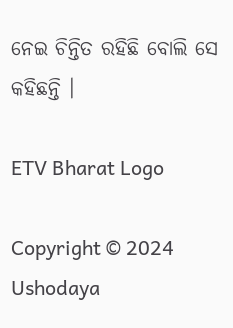ନେଇ ଚିନ୍ତିତ ରହିଛି ବୋଲି ସେ କହିଛନ୍ତି ।

ETV Bharat Logo

Copyright © 2024 Ushodaya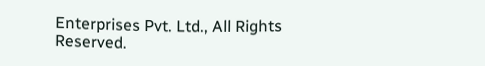Enterprises Pvt. Ltd., All Rights Reserved.